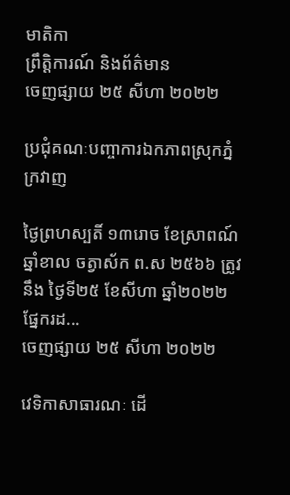មាតិកា
ព្រឹត្តិការណ៍ និងព័ត៌មាន
ចេញផ្សាយ ២៥ សីហា ២០២២

ប្រជុំគណៈបញ្ចាការឯកភាពស្រុកភ្នំក្រវាញ

ថ្ងៃព្រហស្បតិ៍ ១៣រោច ខែស្រាពណ៍ ឆ្នាំខាល ចត្វាស័ក ព.ស ២៥៦៦ ត្រូវនឹង ថ្ងៃទី២៥ ខែសីហា ឆ្នាំ២០២២ ផ្នែករដ...
ចេញផ្សាយ ២៥ សីហា ២០២២

វេទិកាសាធារណៈ ដេី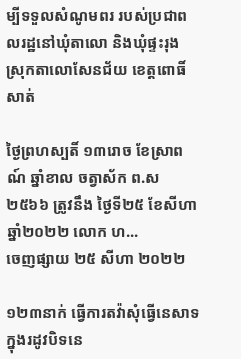ម្បីទទួលសំណូមពរ របស់ប្រជាពលរដ្ឋនៅឃុំតាលោ និងឃុំផ្ទះរុង ស្រុកតាលោសែនជ័យ ខេត្តពោធិ៍សាត់

ថ្ងៃព្រហស្បតិ៍ ១៣រោច ខែស្រាពណ៍ ឆ្នាំខាល ចត្វាស័ក ព.ស ២៥៦៦ ត្រូវនឹង ថ្ងៃទី២៥ ខែសីហា ឆ្នាំ២០២២ លោក ហ...
ចេញផ្សាយ ២៥ សីហា ២០២២

១២៣នាក់ ធ្វេីការតវ៉ាសុំធ្វើនេសាទក្នុងរដូវបិទនេ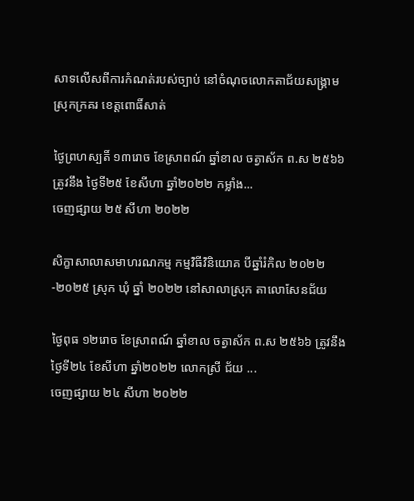សាទលេីសពីការកំណត់របស់ច្បាប់ នៅចំណុចលោកតាជ័យសង្រ្គាម ស្រុកក្រគរ ខេត្តពោធិ៍សាត់

ថ្ងៃព្រហស្បតិ៍ ១៣រោច ខែស្រាពណ៍ ឆ្នាំខាល ចត្វាស័ក ព.ស ២៥៦៦ ត្រូវនឹង ថ្ងៃទី២៥ ខែសីហា ឆ្នាំ២០២២ កម្លាំង...
ចេញផ្សាយ ២៥ សីហា ២០២២

សិក្ខាសាលាសមាហរណកម្ម កម្មវិធីវិនិយោគ បីឆ្នាំរំកិល ២០២២-២០២៥ ស្រុក ឃុំ ឆ្នាំ ២០២២ នៅសាលាស្រុក តាលោសែនជ័យ

ថ្ងៃពុធ ១២រោច ខែស្រាពណ៍ ឆ្នាំខាល ចត្វាស័ក ព.ស ២៥៦៦ ត្រូវនឹង ថ្ងៃទី២៤ ខែសីហា ឆ្នាំ២០២២ លោកស្រី ជ័យ ...
ចេញផ្សាយ ២៤ សីហា ២០២២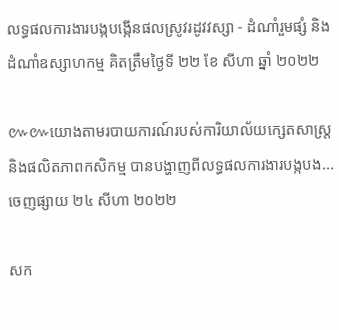លទ្ធផលការងារបង្កបង្កើនផលស្រូវរដូវវស្សា - ដំណាំរួមផ្សំ និងដំណាំឧស្សាហកម្ម គិតត្រឹមថ្ងៃទី ២២ ខែ សីហា ឆ្នាំ ២០២២

៚៚យោងតាមរបាយការណ៍របស់ការិយាល័យក្សេតសាស្រ្ត និងផលិតភាពកសិកម្ម បានបង្ហាញពីលទ្ធផលការងារបង្កបង...
ចេញផ្សាយ ២៤ សីហា ២០២២

សក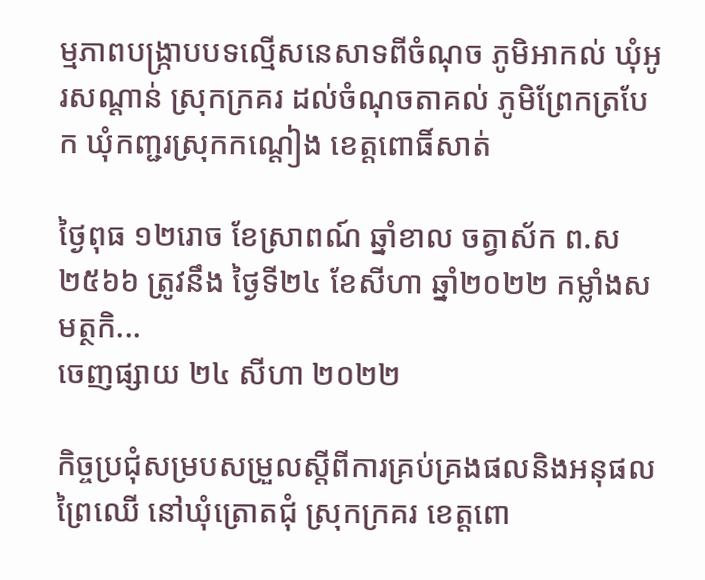ម្មភាពបង្ក្រាបបទល្មើសនេសាទពីចំណុច ភូមិអាកល់ ឃុំអូរសណ្ដាន់ ស្រុកក្រគរ ដល់ចំណុចតាគល់ ភូមិព្រែកត្របែក ឃុំកញ្ជរស្រុកកណ្តៀង ខេត្តពោធិ៍សាត់

ថ្ងៃពុធ ១២រោច ខែស្រាពណ៍ ឆ្នាំខាល ចត្វាស័ក ព.ស ២៥៦៦ ត្រូវនឹង ថ្ងៃទី២៤ ខែសីហា ឆ្នាំ២០២២ កម្លាំងសមត្ថកិ...
ចេញផ្សាយ ២៤ សីហា ២០២២

កិច្ចប្រជុំសម្របសម្រួលស្តីពីការគ្រប់គ្រងផលនិងអនុផលព្រៃឈើ នៅឃុំត្រោតជុំ ស្រុកក្រគរ ខេត្តពោ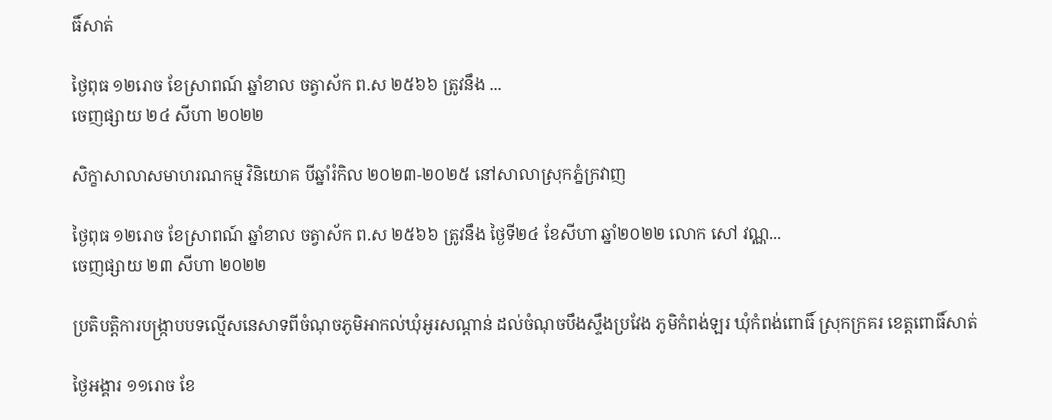ធិ៍សាត់

ថ្ងៃពុធ ១២រោច ខែស្រាពណ៍ ឆ្នាំខាល ចត្វាស័ក ព.ស ២៥៦៦ ត្រូវនឹង ...
ចេញផ្សាយ ២៤ សីហា ២០២២

សិក្ខាសាលាសមាហរណកម្ម វិនិយោគ បីឆ្នាំរំកិល ២០២៣-២០២៥ នៅសាលាស្រុកភ្នំក្រវាញ

ថ្ងៃពុធ ១២រោច ខែស្រាពណ៍ ឆ្នាំខាល ចត្វាស័ក ព.ស ២៥៦៦ ត្រូវនឹង ថ្ងៃទី២៤ ខែសីហា ឆ្នាំ២០២២ លោក សៅ វណ្ណ...
ចេញផ្សាយ ២៣ សីហា ២០២២

ប្រតិបត្តិការបង្ក្រាបបទល្មើសនេសាទពីចំណុចភូមិអាកល់ឃុំអូរសណ្ដាន់ ដល់ចំណុចបឹងស្ទឹងប្រវែង ភូមិកំពង់ឡរ ឃុំកំពង់ពោធិ៍ ស្រុកក្រគរ ខេត្តពោធិ៍សាត់

ថ្ងៃអង្គារ ១១រោច ខែ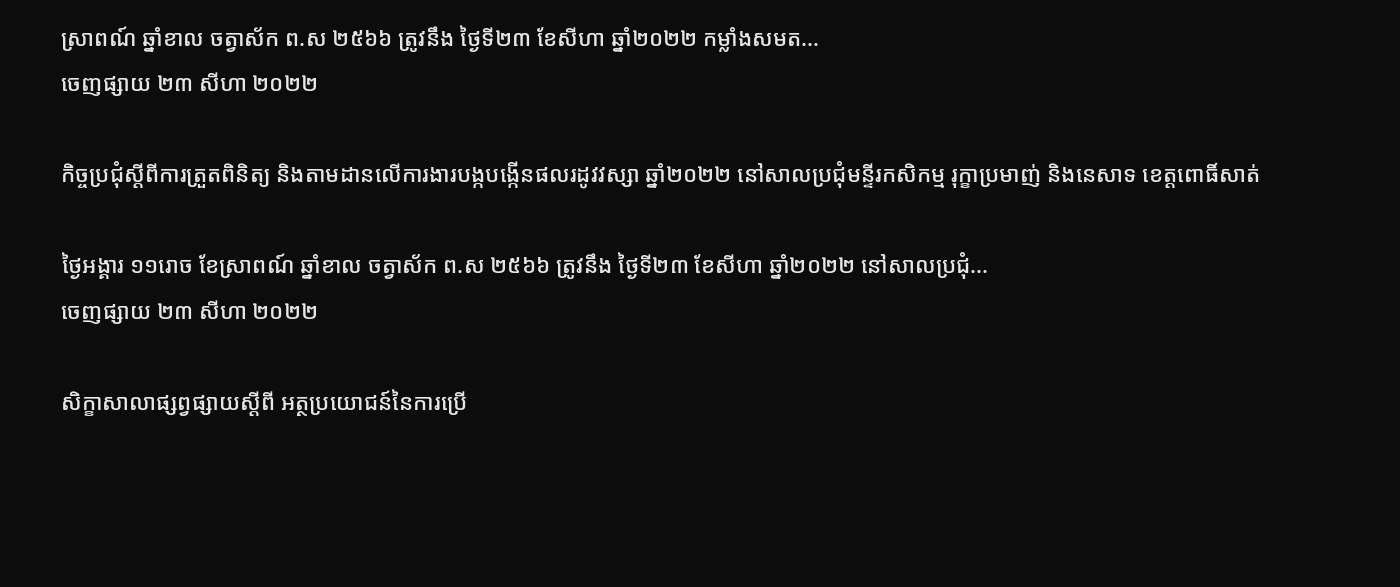ស្រាពណ៍ ឆ្នាំខាល ចត្វាស័ក ព.ស ២៥៦៦ ត្រូវនឹង ថ្ងៃទី២៣ ខែសីហា ឆ្នាំ២០២២ កម្លាំងសមត...
ចេញផ្សាយ ២៣ សីហា ២០២២

កិច្ចប្រជុំស្តីពីការត្រួតពិនិត្យ និងតាមដានលើការងារបង្កបង្កើនផលរដូវវស្សា ឆ្នាំ២០២២ នៅសាលប្រជុំមន្ទីរកសិកម្ម រុក្ខាប្រមាញ់ និងនេសាទ ខេត្តពោធិ៍សាត់

ថ្ងៃអង្គារ ១១រោច ខែស្រាពណ៍ ឆ្នាំខាល ចត្វាស័ក ព.ស ២៥៦៦ ត្រូវនឹង ថ្ងៃទី២៣ ខែសីហា ឆ្នាំ២០២២ នៅសាលប្រជុំ...
ចេញផ្សាយ ២៣ សីហា ២០២២

សិក្ខាសាលាផ្សព្វផ្សាយស្តីពី អត្ថប្រយោជន៍នៃការប្រើ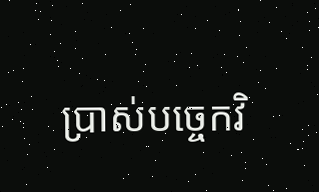ប្រាស់បច្ចេកវិ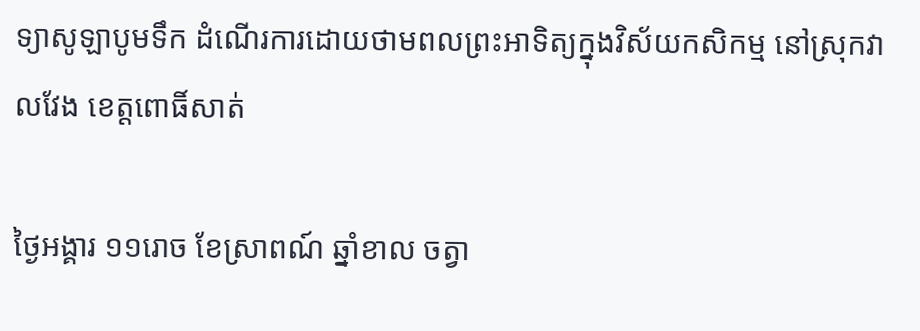ទ្យាសូឡាបូមទឹក ដំណើរការដោយថាមពលព្រះអាទិត្យក្នុងវិស័យកសិកម្ម នៅស្រុកវាលវែង ខេត្តពោធិ៍សាត់

ថ្ងៃអង្គារ ១១រោច ខែស្រាពណ៍ ឆ្នាំខាល ចត្វា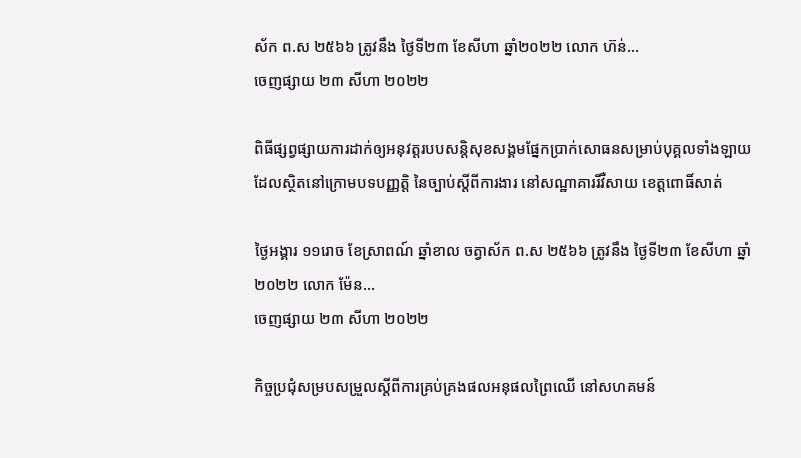ស័ក ព.ស ២៥៦៦ ត្រូវនឹង ថ្ងៃទី២៣ ខែសីហា ឆ្នាំ២០២២ លោក ហ៊ន់...
ចេញផ្សាយ ២៣ សីហា ២០២២

ពិធីផ្សព្វផ្សាយការដាក់ឲ្យអនុវត្តរបបសន្តិសុខសង្គមផ្នែកប្រាក់សោធនសម្រាប់បុគ្គលទាំងឡាយដែលស្ថិតនៅក្រោមបទបញ្ញត្តិ នៃច្បាប់ស្តីពីការងារ នៅសណ្ឋាគាររីវឺសាយ ខេត្តពោធិ៍សាត់

ថ្ងៃអង្គារ ១១រោច ខែស្រាពណ៍ ឆ្នាំខាល ចត្វាស័ក ព.ស ២៥៦៦ ត្រូវនឹង ថ្ងៃទី២៣ ខែសីហា ឆ្នាំ២០២២ លោក ម៉ែន...
ចេញផ្សាយ ២៣ សីហា ២០២២

កិច្ចប្រជុំសម្របសម្រួលស្តីពីការគ្រប់គ្រងផលអនុផលព្រៃឈើ នៅសហគមន៍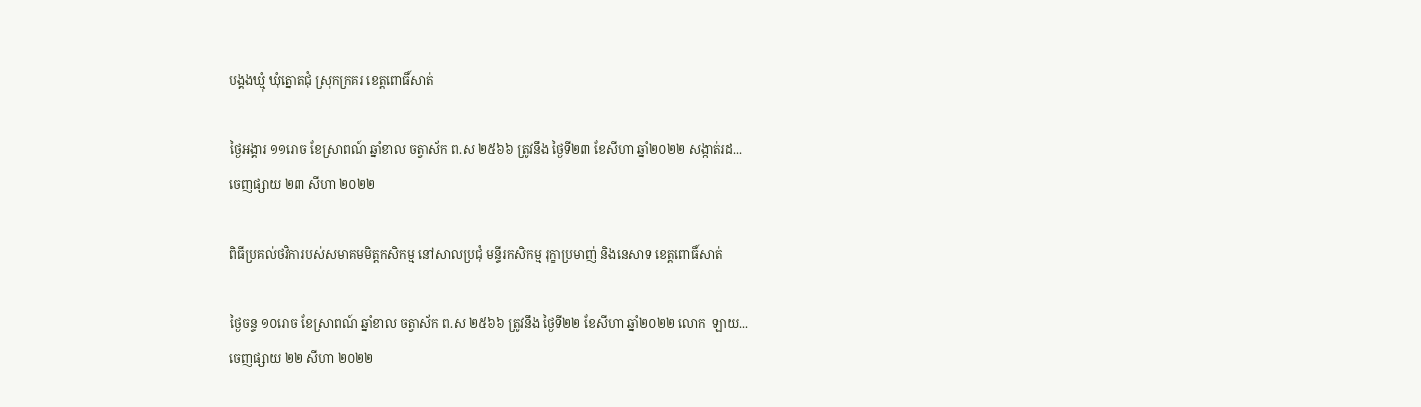បង្គងឃ្មុំ ឃុំត្នោតជុំ ស្រុកក្រគរ ខេត្តពោធិ៍សាត់

ថ្ងៃអង្គារ ១១រោច ខែស្រាពណ៍ ឆ្នាំខាល ចត្វាស័ក ព.ស ២៥៦៦ ត្រូវនឹង ថ្ងៃទី២៣ ខែសីហា ឆ្នាំ២០២២ សង្កាត់រដ...
ចេញផ្សាយ ២៣ សីហា ២០២២

ពិធីប្រគល់ថវិការបស់សមាគមមិត្តកសិកម្ម នៅសាលប្រជុំ មន្ទីរកសិកម្ម រុក្ខាប្រមាញ់ និងនេសាទ ខេត្តពោធិ៍សាត់

ថ្ងៃចន្ទ ១០រោច ខែស្រាពណ៍ ឆ្នាំខាល ចត្វាស័ក ព.ស ២៥៦៦ ត្រូវនឹង ថ្ងៃទី២២ ខែសីហា ឆ្នាំ២០២២ លោក  ឡាយ...
ចេញផ្សាយ ២២ សីហា ២០២២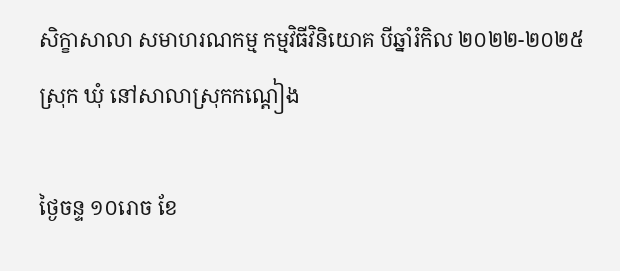សិក្ខាសាលា សមាហរណកម្ម កម្មវិធីវិនិយោគ បីឆ្នាំរំកិល ២០២២-២០២៥ ស្រុក ឃុំ នៅសាលាស្រុកកណ្តៀង

ថ្ងៃចន្ទ ១០រោច ខែ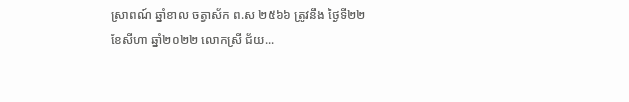ស្រាពណ៍ ឆ្នាំខាល ចត្វាស័ក ព.ស ២៥៦៦ ត្រូវនឹង ថ្ងៃទី២២ ខែសីហា ឆ្នាំ២០២២ លោកស្រី ជ័យ...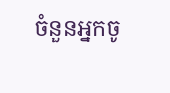ចំនួនអ្នកចូ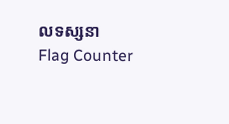លទស្សនា
Flag Counter